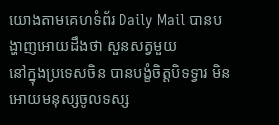យោងតាមគេហទំព័រ Daily Mail បានបង្ហាញអោយដឹងថា សួនសត្វមួយ
នៅក្នុងប្រទេសចិន បានបង្ខំចិត្តបិទទ្វារ មិនអោយមនុស្សចូលទស្ស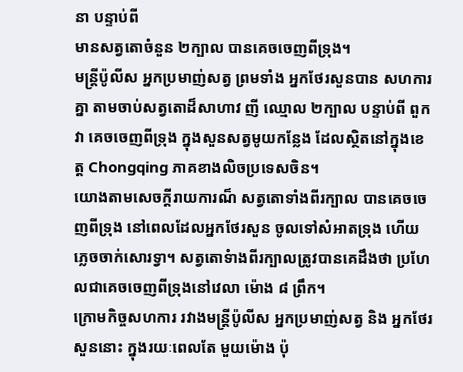នា បន្ទាប់ពី
មានសត្វតោចំនួន ២ក្បាល បានគេចចេញពីទ្រុង។
មន្ត្រីប៉ូលីស អ្នកប្រមាញ់សត្វ ព្រមទាំង អ្នកថែរសួនបាន សហការគ្នា តាមចាប់សត្វតោដ៏សាហាវ ញី ឈ្មោល ២ក្បាល បន្ទាប់ពី ពួកវា គេចចេញពីទ្រុង ក្នុងសួនសត្វមូយកន្លែង ដែលស្ថិតនៅក្នុងខេត្ត Chongqing ភាគខាងលិចប្រទេសចិន។
យោងតាមសេចក្តីរាយការណ៏ សត្វតោទាំងពីរក្បាល បានគេចចេញពីទ្រុង នៅពេលដែលអ្នកថែរសួន ចូលទៅសំអាតទ្រុង ហើយ ភ្លេចចាក់សោរទ្វា។ សត្វតោទំាងពីរក្បាលត្រូវបានគេដឹងថា ប្រហែលជាគេចចេញពីទ្រុងនៅវេលា ម៉ោង ៨ ព្រឹក។
ក្រោមកិច្ចសហការ រវាងមន្ត្រីប៉ូលីស អ្នកប្រមាញ់សត្វ និង អ្នកថែរសួននោះ ក្នុងរយៈពេលតែ មួយម៉ោង ប៉ុ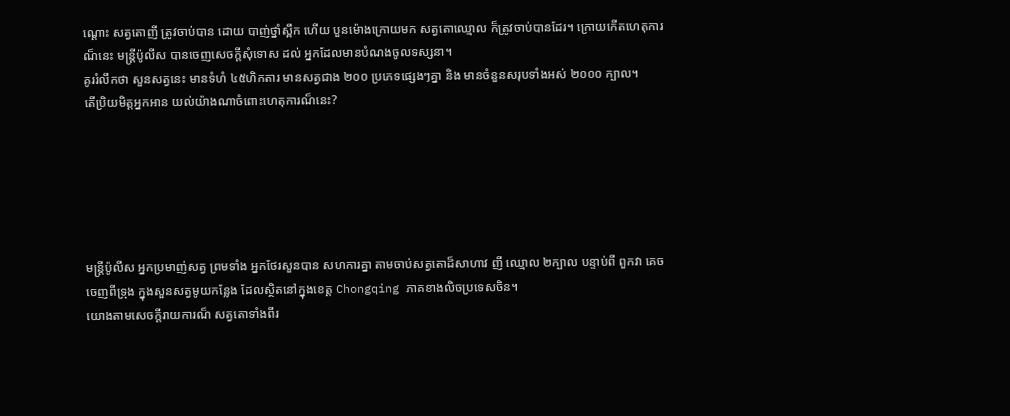ណ្តោះ សត្វតោញី ត្រូវចាប់បាន ដោយ បាញ់ថ្នាំស្ពឹក ហើយ បួនម៉ោងក្រោយមក សត្វតោឈ្មោល ក៏ត្រូវចាប់បានដែរ។ ក្រោយកើតហេតុការណ៏នេះ មន្ត្រីប៉ូលីស បានចេញសេចក្តីសុំទោស ដល់ អ្នកដែលមានបំណងចូលទស្សនា។
គូររំលឹកថា សួនសត្វនេះ មានទំហំ ៤៥ហិកតារ មានសត្វជាង ២០០ ប្រភេទផ្សេងៗគ្នា និង មានចំនួនសរុបទាំងអស់ ២០០០ ក្បាល។
តើប្រិយមិត្តអ្នកអាន យល់យ៉ាងណាចំពោះហេតុការណ៏នេះ?






មន្ត្រីប៉ូលីស អ្នកប្រមាញ់សត្វ ព្រមទាំង អ្នកថែរសួនបាន សហការគ្នា តាមចាប់សត្វតោដ៏សាហាវ ញី ឈ្មោល ២ក្បាល បន្ទាប់ពី ពួកវា គេចចេញពីទ្រុង ក្នុងសួនសត្វមូយកន្លែង ដែលស្ថិតនៅក្នុងខេត្ត Chongqing ភាគខាងលិចប្រទេសចិន។
យោងតាមសេចក្តីរាយការណ៏ សត្វតោទាំងពីរ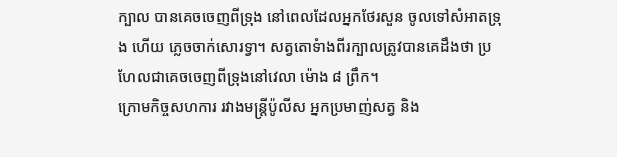ក្បាល បានគេចចេញពីទ្រុង នៅពេលដែលអ្នកថែរសួន ចូលទៅសំអាតទ្រុង ហើយ ភ្លេចចាក់សោរទ្វា។ សត្វតោទំាងពីរក្បាលត្រូវបានគេដឹងថា ប្រហែលជាគេចចេញពីទ្រុងនៅវេលា ម៉ោង ៨ ព្រឹក។
ក្រោមកិច្ចសហការ រវាងមន្ត្រីប៉ូលីស អ្នកប្រមាញ់សត្វ និង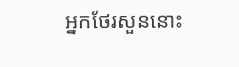អ្នកថែរសួននោះ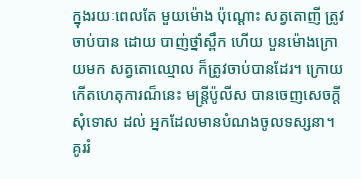ក្នុងរយៈពេលតែ មួយម៉ោង ប៉ុណ្តោះ សត្វតោញី ត្រូវចាប់បាន ដោយ បាញ់ថ្នាំស្ពឹក ហើយ បួនម៉ោងក្រោយមក សត្វតោឈ្មោល ក៏ត្រូវចាប់បានដែរ។ ក្រោយកើតហេតុការណ៏នេះ មន្ត្រីប៉ូលីស បានចេញសេចក្តីសុំទោស ដល់ អ្នកដែលមានបំណងចូលទស្សនា។
គូររំ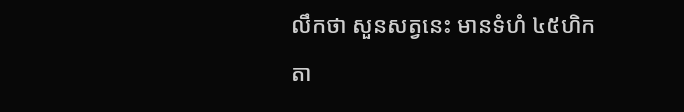លឹកថា សួនសត្វនេះ មានទំហំ ៤៥ហិកតា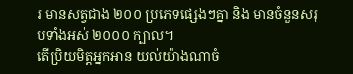រ មានសត្វជាង ២០០ ប្រភេទផ្សេងៗគ្នា និង មានចំនួនសរុបទាំងអស់ ២០០០ ក្បាល។
តើប្រិយមិត្តអ្នកអាន យល់យ៉ាងណាចំ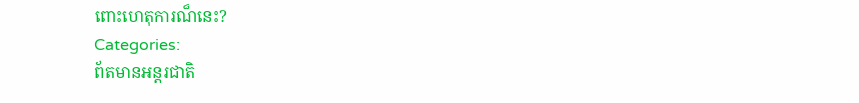ពោះហេតុការណ៏នេះ?
Categories:
ព័តមានអន្តរជាតិ